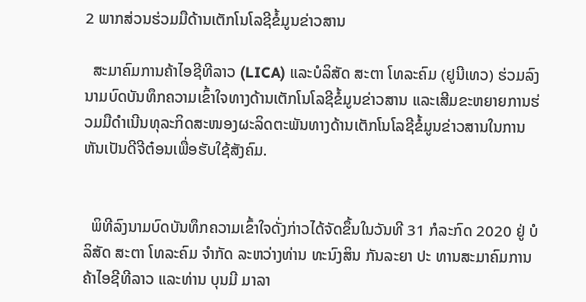2 ພາກສ່ວນຮ່ວມມືດ້ານເຕັກໂນໂລຊີຂໍ້ມູນຂ່າວສານ

  ສະມາຄົມການຄ້າໄອຊີທີລາວ (LICA) ແລະບໍລິສັດ ສະຕາ ໂທລະຄົມ (ຢູນີເທວ) ຮ່ວມລົງນາມບົດບັນທຶກຄວາມເຂົ້າໃຈທາງດ້ານເຕັກໂນໂລຊີຂໍ້ມູນຂ່າວສານ ແລະເສີມຂະຫຍາຍການຮ່ວມມືດໍາເນີນທຸລະກິດສະໜອງຜະລິດຕະພັນທາງດ້ານເຕັກໂນໂລຊີຂໍ້ມູນຂ່າວສານໃນການຫັນເປັນດີຈີຕ໋ອນເພື່ອຮັບໃຊ້ສັງຄົມ.


  ພິທີລົງນາມບົດບັນທຶກຄວາມເຂົ້າໃຈດັ່ງກ່າວໄດ້ຈັດຂຶ້ນໃນວັນທີ 31 ກໍລະກົດ 2020 ຢູ່ ບໍລິສັດ ສະຕາ ໂທລະຄົມ ຈຳກັດ ລະຫວ່າງທ່ານ ທະນົງສິນ ກັນລະຍາ ປະ ທານສະມາຄົມການຄ້າໄອຊີທີລາວ ແລະທ່ານ ບຸນມີ ມາລາ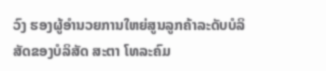ວົງ ຮອງຜູ້ອຳນວຍການໃຫຍ່ສູນລູກຄ້າລະດັບບໍລິສັດຂອງບໍລິສັດ ສະຕາ ໂທລະຄົມ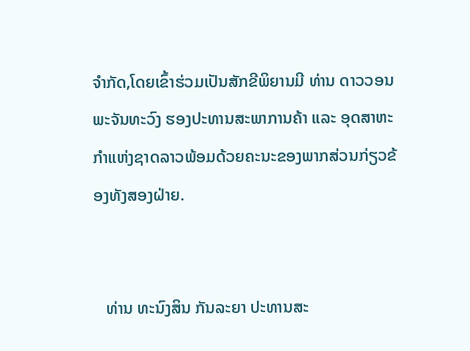ຈຳກັດ,ໂດຍເຂົ້າຮ່ວມເປັນສັກຂີພິຍານມີ ທ່ານ ດາວວອນ ພະຈັນທະວົງ ຮອງປະທານສະພາການຄ້າ ແລະ ອຸດສາຫະກໍາແຫ່ງຊາດລາວພ້ອມດ້ວຍຄະນະຂອງພາກສ່ວນກ່ຽວຂ້ອງທັງສອງຝ່າຍ.


   ທ່ານ ທະນົງສິນ ກັນລະຍາ ປະທານສະ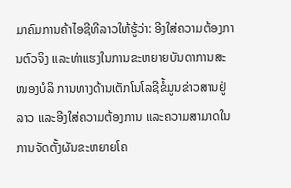ມາຄົມການຄ້າໄອຊີທີລາວໃຫ້ຮູ້ວ່າ: ອີງໃສ່ຄວາມຕ້ອງການຕົວຈິງ ແລະທ່າແຮງໃນການຂະຫຍາຍບັນດາການສະໜອງບໍລິ ການທາງດ້ານເຕັກໂນໂລຊີຂໍ້ມູນຂ່າວສານຢູ່ລາວ ແລະອີງໃສ່ຄວາມຕ້ອງການ ແລະຄວາມສາມາດໃນການຈັດຕັ້ງຜັນຂະຫຍາຍໂຄ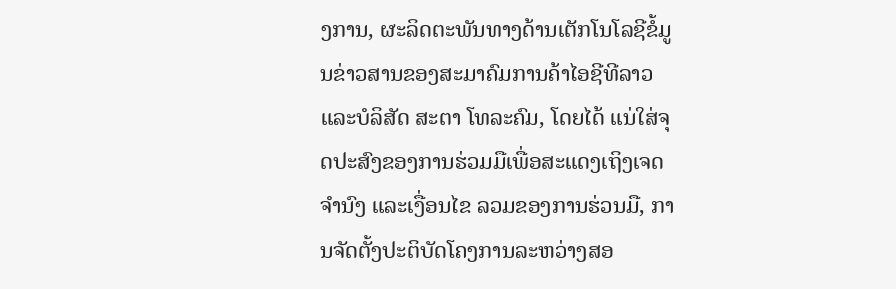ງການ, ຜະລິດຕະພັນທາງດ້ານເຕັກໂນໂລຊີຂໍ້ມູນຂ່າວສານຂອງສະມາຄົມການຄ້າໄອຊີທີລາວ ແລະບໍລິສັດ ສະຕາ ໂທລະຄົມ, ໂດຍໄດ້ ແນ່ໃສ່ຈຸດປະສົງຂອງການຮ່ວມມືເພື່ອສະແດງເຖິງເຈດຈຳນົງ ແລະເງື່ອນໄຂ ລວມຂອງການຮ່ວນມື, ການຈັດຕັ້ງປະຕິບັດໂຄງການລະຫວ່າງສອ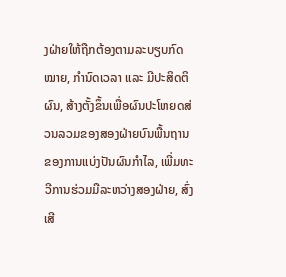ງຝ່າຍໃຫ້ຖືກຕ້ອງຕາມລະບຽບກົດໝາຍ, ກຳນົດເວລາ ແລະ ມີປະສິດຕິຜົນ, ສ້າງຕັ້ງຂຶ້ນເພື່ອຜົນປະໂຫຍດສ່ວນລວມຂອງສອງຝ່າຍບົນພື້ນຖານຂອງການແບ່ງປັນຜົນກຳໄລ, ເພີ່ມທະວີການຮ່ວມມືລະຫວ່າງສອງຝ່າຍ, ສົ່ງເສີ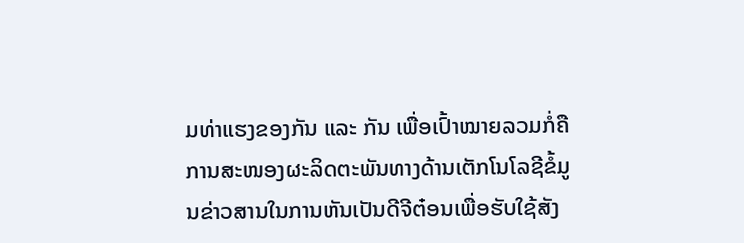ມທ່າແຮງຂອງກັນ ແລະ ກັນ ເພື່ອເປົ້າໝາຍລວມກໍ່ຄືການສະໜອງຜະລິດຕະພັນທາງດ້ານເຕັກໂນໂລຊີຂໍ້ມູນຂ່າວສານໃນການຫັນເປັນດີຈີຕ໋ອນເພື່ອຮັບໃຊ້ສັງ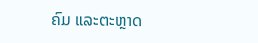ຄົມ ແລະຕະຫຼາດ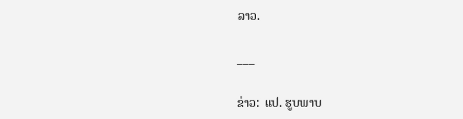ລາວ.

___

ຂ່າວ:  ແປ. ຮູບພາບ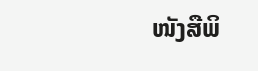ໜັງສືພິ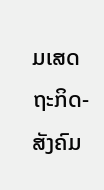ມເສດຖະກິດ-ສັງຄົມ